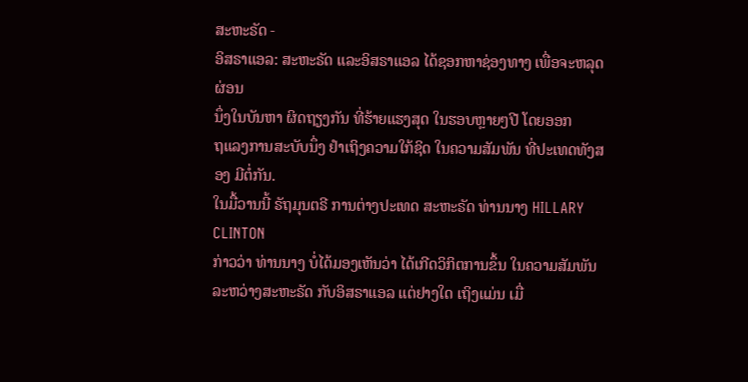ສະຫະຣັດ -
ອິສຣາແອລ: ສະຫະຣັດ ແລະອິສຣາແອລ ໄດ້ຊອກຫາຊ່ອງທາງ ເພື່ອຈະຫລຸດຜ່ອນ
ນຶ່ງໃນບັນຫາ ຜິດຖຽງກັນ ທີ່ຮ້າຍແຮງສຸດ ໃນຮອບຫຼາຍໆປີ ໂດຍອອກ
ຖແລງການສະບັບນຶ່ງ ຢຳເຖິງຄວາມໃກ້ຊິດ ໃນຄວາມສັມພັນ ທີ່ປະເທດທັງສອງ ມີຕໍ່ກັນ.
ໃນມື້ວານນີ້ ຣັຖມຸນຕຣີ ການຕ່າງປະເທດ ສະຫະຣັດ ທ່ານນາງ HILLARY CLINTON
ກ່າວວ່າ ທ່ານນາງ ບໍ່ໄດ້ມອງເຫັນວ່າ ໄດ້ເກີດວິກິຕການຂຶ້ນ ໃນຄວາມສັມພັນ
ລະຫວ່າງສະຫະຣັດ ກັບອິສຣາແອລ ແຕ່ຢາງໃດ ເຖິງແມ່ນ ເມື່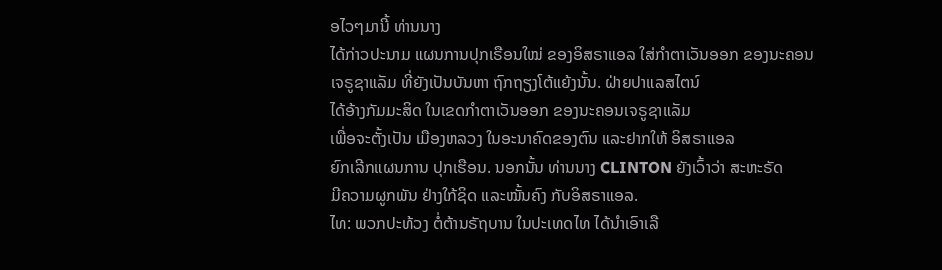ອໄວໆມານີ້ ທ່ານນາງ
ໄດ້ກ່າວປະນາມ ແຜນການປຸກເຣືອນໃໝ່ ຂອງອິສຣາແອລ ໃສ່ກຳຕາເວັນອອກ ຂອງນະຄອນ
ເຈຣູຊາແລັມ ທີ່ຍັງເປັນບັນຫາ ຖົກຖຽງໂຕ້ແຍ້ງນັ້ນ. ຝ່າຍປາແລສໄຕນ໌
ໄດ້ອ້າງກັມມະສິດ ໃນເຂດກຳຕາເວັນອອກ ຂອງນະຄອນເຈຣູຊາແລັມ
ເພື່ອຈະຕັ້ງເປັນ ເມືອງຫລວງ ໃນອະນາຄົດຂອງຕົນ ແລະຢາກໃຫ້ ອິສຣາແອລ
ຍົກເລີກແຜນການ ປຸກເຮືອນ. ນອກນັ້ນ ທ່ານນາງ CLINTON ຍັງເວົ້າວ່າ ສະຫະຣັດ
ມີຄວາມຜູກພັນ ຢ່າງໃກ້ຊິດ ແລະໝັ້ນຄົງ ກັບອິສຣາແອລ.
ໄທ: ພວກປະທ້ວງ ຕໍ່ຕ້ານຣັຖບານ ໃນປະເທດໄທ ໄດ້ນຳເອົາເລື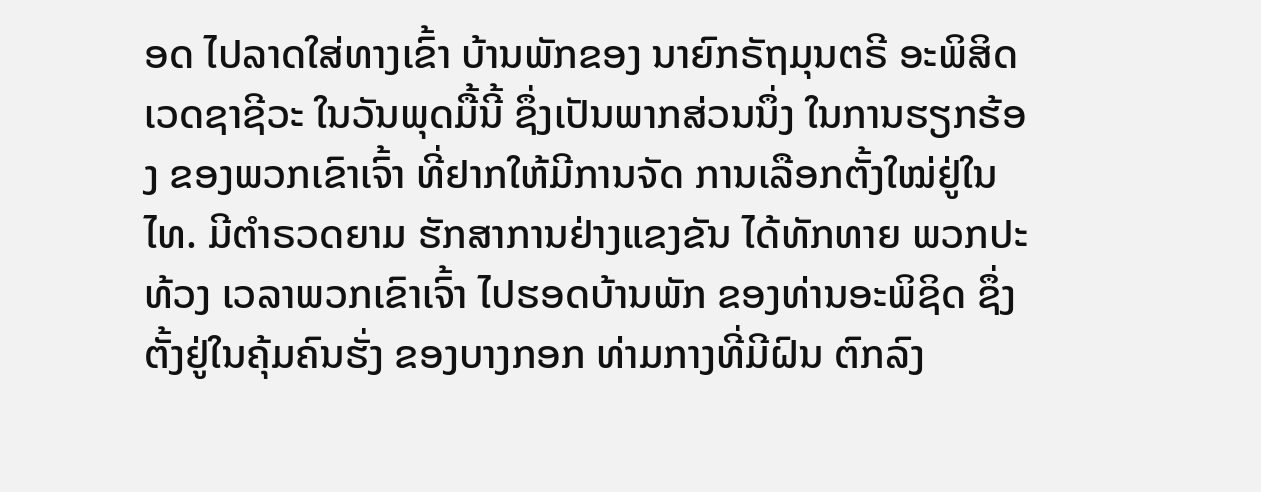ອດ ໄປລາດໃສ່ທາງເຂົ້າ ບ້ານພັກຂອງ ນາຍົກຣັຖມຸນຕຣີ ອະພິສິດ ເວດຊາຊີວະ ໃນວັນພຸດມື້ນີ້ ຊຶ່ງເປັນພາກສ່ວນນຶ່ງ ໃນການຮຽກຮ້ອງ ຂອງພວກເຂົາເຈົ້າ ທີ່ຢາກໃຫ້ມີການຈັດ ການເລືອກຕັ້ງໃໝ່ຢູ່ໃນໄທ. ມີຕຳຣວດຍາມ ຮັກສາການຢ່າງແຂງຂັນ ໄດ້ທັກທາຍ ພວກປະທ້ວງ ເວລາພວກເຂົາເຈົ້າ ໄປຮອດບ້ານພັກ ຂອງທ່ານອະພິຊິດ ຊຶ່ງຕັ້ງຢູ່ໃນຄຸ້ມຄົນຮັ່ງ ຂອງບາງກອກ ທ່າມກາງທີ່ມີຝົນ ຕົກລົງ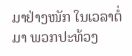ມາຢ່າງໜັກ ໃນເວລາຕໍ່ມາ ພວກປະທ້ວງ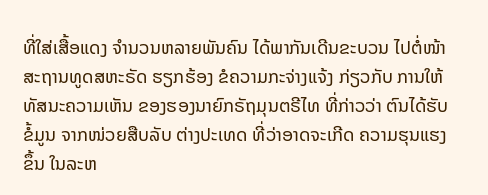ທີ່ໃສ່ເສື້ອແດງ ຈຳນວນຫລາຍພັນຄົນ ໄດ້ພາກັນເດີນຂະບວນ ໄປຕໍ່ໜ້າ ສະຖານທູດສຫະຣັດ ຮຽກຮ້ອງ ຂໍຄວາມກະຈ່າງແຈ້ງ ກ່ຽວກັບ ການໃຫ້ທັສນະຄວາມເຫັນ ຂອງຮອງນາຍົກຣັຖມຸນຕຣີໄທ ທີ່ກ່າວວ່າ ຕົນໄດ້ຮັບຂໍ້ມູນ ຈາກໜ່ວຍສືບລັບ ຕ່າງປະເທດ ທີ່ວ່າອາດຈະເກີດ ຄວາມຮຸນແຮງຂຶ້ນ ໃນລະຫ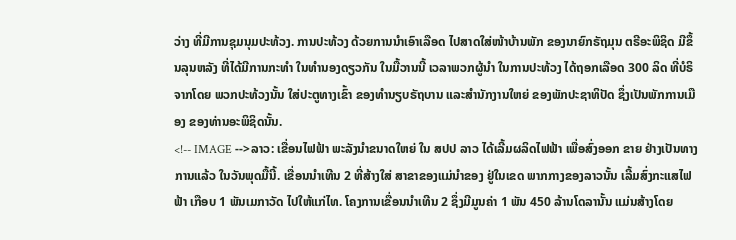ວ່າງ ທີ່ມີການຊຸມນຸມປະທ້ວງ. ການປະທ້ວງ ດ້ວຍການນຳເອົາເລືອດ ໄປສາດໃສ່ໜ້າບ້ານພັກ ຂອງນາຍົກຣັຖມຸນ ຕຣີອະພິຊິດ ມີຂຶ້ນລຸນຫລັງ ທີ່ໄດ້ມີການກະທຳ ໃນທຳນອງດຽວກັນ ໃນມື້ວານນີ້ ເວລາພວກຜູ້ນຳ ໃນການປະທ້ວງ ໄດ້ຖອກເລືອດ 300 ລິດ ທີ່ບໍຣິຈາກໂດຍ ພວກປະທ້ວງນັ້ນ ໃສ່ປະຕູທາງເຂົ້າ ຂອງທຳນຽບຣັຖບານ ແລະສຳນັກງານໃຫຍ່ ຂອງພັກປະຊາທິປັດ ຊຶ່ງເປັນພັກການເມືອງ ຂອງທ່ານອະພິຊິດນັ້ນ.
<!-- IMAGE -->ລາວ: ເຂື່ອນໄຟຟ້າ ພະລັງນຳຂນາດໃຫຍ່ ໃນ ສປປ ລາວ ໄດ້ເລີ້ມຜລິດໄຟຟ້າ ເພື່ອສົ່ງອອກ ຂາຍ ຢ່າງເປັນທາງການແລ້ວ ໃນວັນພຸດມື້ນີ້. ເຂື່ອນນຳເທີນ 2 ທີ່ສ້າງໃສ່ ສາຂາຂອງແມ່ນຳຂອງ ຢູ່ໃນເຂດ ພາກກາງຂອງລາວນັ້ນ ເລີ້ມສົ່ງກະແສໄຟຟ້າ ເກືອບ 1 ພັນເມກາວັດ ໄປໃຫ້ແກ່ໄທ. ໂຄງການເຂື່ອນນຳເທີນ 2 ຊຶ່ງມີມູນຄ່າ 1 ພັນ 450 ລ້ານໂດລານັ້ນ ແມ່ນສ້າງໂດຍ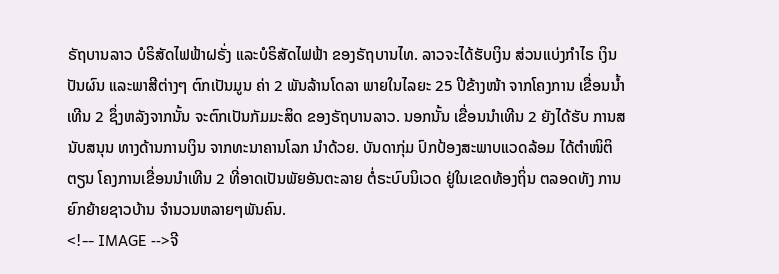ຣັຖບານລາວ ບໍຣິສັດໄຟຟ້າຝຣັ່ງ ແລະບໍຣິສັດໄຟຟ້າ ຂອງຣັຖບານໄທ. ລາວຈະໄດ້ຮັບເງິນ ສ່ວນແບ່ງກຳໄຣ ເງິນປັນຜົນ ແລະພາສີຕ່າງໆ ຕົກເປັນມູນ ຄ່າ 2 ພັນລ້ານໂດລາ ພາຍໃນໄລຍະ 25 ປີຂ້າງໜ້າ ຈາກໂຄງການ ເຂື່ອນນ້ຳເທີນ 2 ຊຶ່ງຫລັງຈາກນັ້ນ ຈະຕົກເປັນກັມມະສິດ ຂອງຣັຖບານລາວ. ນອກນັ້ນ ເຂື່ອນນຳເທີນ 2 ຍັງໄດ້ຮັບ ການສນັບສນຸນ ທາງດ້ານການເງິນ ຈາກທະນາຄານໂລກ ນຳດ້ວຍ. ບັນດາກຸ່ມ ປົກປ້ອງສະພາບແວດລ້ອມ ໄດ້ຕຳໜິຕິຕຽນ ໂຄງການເຂື່ອນນຳເທີນ 2 ທີ່ອາດເປັນພັຍອັນຕະລາຍ ຕໍ່ຣະບົບນິເວດ ຢູ່ໃນເຂດທ້ອງຖິ່ນ ຕລອດທັງ ການຍົກຍ້າຍຊາວບ້ານ ຈຳນວນຫລາຍໆພັນຄົນ.
<!-- IMAGE -->ຈີ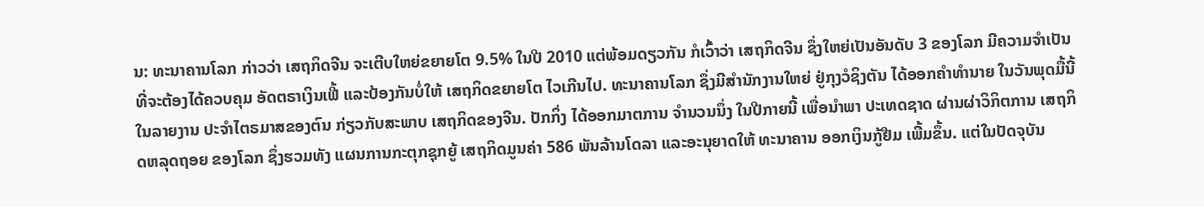ນ: ທະນາຄານໂລກ ກ່າວວ່າ ເສຖກິດຈີນ ຈະເຕີບໃຫຍ່ຂຍາຍໂຕ 9.5% ໃນປີ 2010 ແຕ່ພ້ອມດຽວກັນ ກໍເວົ້າວ່າ ເສຖກິດຈີນ ຊຶ່ງໃຫຍ່ເປັນອັນດັບ 3 ຂອງໂລກ ມີຄວາມຈຳເປັນ ທີ່ຈະຕ້ອງໄດ້ຄວບຄຸມ ອັດຕຣາເງິນເຟີ້ ແລະປ້ອງກັນບໍ່ໃຫ້ ເສຖກິດຂຍາຍໂຕ ໄວເກີນໄປ. ທະນາຄານໂລກ ຊຶ່ງມີສຳນັກງານໃຫຍ່ ຢູ່ກຸງວໍຊິງຕັນ ໄດ້ອອກຄຳທຳນາຍ ໃນວັນພຸດມື້ນີ້ ໃນລາຍງານ ປະຈຳໄຕຣມາສຂອງຕົນ ກ່ຽວກັບສະພາບ ເສຖກິດຂອງຈີນ. ປັກກິ່ງ ໄດ້ອອກມາຕການ ຈຳນວນນຶ່ງ ໃນປີກາຍນີ້ ເພື່ອນຳພາ ປະເທດຊາດ ຜ່ານຜ່າວິກິຕການ ເສຖກິດຫລຸດຖອຍ ຂອງໂລກ ຊຶ່ງຮວມທັງ ແຜນການກະຕຸກຊຸກຍູ້ ເສຖກິດມູນຄ່າ 586 ພັນລ້ານໂດລາ ແລະອະນຸຍາດໃຫ້ ທະນາຄານ ອອກເງິນກູ້ຢືມ ເພີ້ມຂຶ້ນ. ແຕ່ໃນປັດຈຸບັນ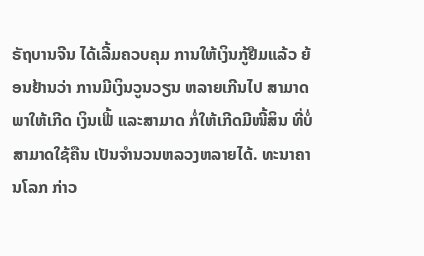ຣັຖບານຈີນ ໄດ້ເລີ້ມຄວບຄຸມ ການໃຫ້ເງິນກູ້ຢືມແລ້ວ ຍ້ອນຢ້ານວ່າ ການມີເງິນວູນວຽນ ຫລາຍເກີນໄປ ສາມາດພາໃຫ້ເກີດ ເງິນເຟີ້ ແລະສາມາດ ກໍ່ໃຫ້ເກີດມີໜີ້ສິນ ທີ່ບໍ່ສາມາດໃຊ້ຄືນ ເປັນຈຳນວນຫລວງຫລາຍໄດ້. ທະນາຄານໂລກ ກ່າວ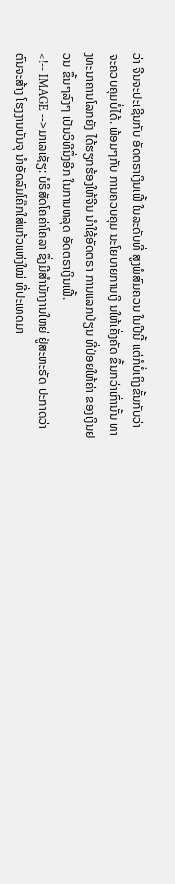ວ່າ ຈີນຈະປະເຊີນກັບ ອັດຕຣາເງິນເຟີ້ ໃນລະດັບທີ່ ສູງພໍສົມຄວນ ໃນປີນີ້ ແຕ່ກໍບໍ່ເຖິງຂັ້ນກັບວ່າ ຈະຄວບຄຸມບໍ່ໄດ້. ພ້ອມໆກັບ ການຄວບຄຸມ ນະໂຍບາຍການເງິ ນໃຫ້ເຄັ່ງຄັດ ຂຶ້ນກວ່າເກົ່ານັ້ນ ທາງທະນາຄານໂລກຍັງ ໄດ້ຮຽກຮ້ອງໃຫ້ຈີນ ນຳໃຊ້ອັດຕຣາ ການແລກປ່ຽນ ທີ່ປ່ອຍໃຫ້ຄ່າ ຂອງເງິນຢວນ ຂຶ້ນໆລົງໆ ເປັນວິທີນຶ່ງອີກ ໃນການຫລຸດ ອັດຕຣາເງິນເຟີ້.
<!-- IMAGE -->ມາເລເຊັຽ: ບໍຣິສັດໂຄຄ່າໂຄລາ ຊຶ່ງມີສຳນັກງານໃຫຍ່ ຢູ່ສະຫະຣັດ ປະກາດວ່າ ຕົນຈະສ້າງ ໂຮງງານບັນຈຸ ນຳອັດລົມໂຄ໊ກໃສ່ແກ້ວແຫ່ງໃໝ່ ທີ່ປະເທດມາ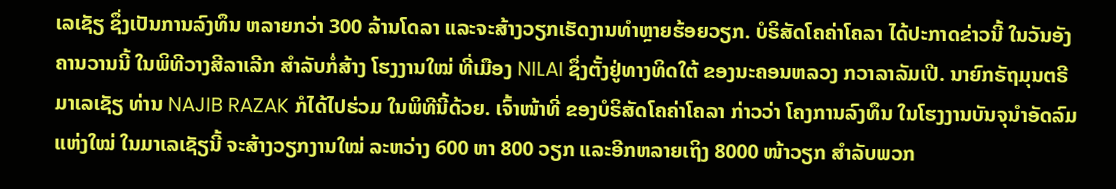ເລເຊັຽ ຊຶ່ງເປັນການລົງທຶນ ຫລາຍກວ່າ 300 ລ້ານໂດລາ ແລະຈະສ້າງວຽກເຮັດງານທຳຫຼາຍຮ້ອຍວຽກ. ບໍຣິສັດໂຄຄ່າໂຄລາ ໄດ້ປະກາດຂ່າວນີ້ ໃນວັນອັງຄານວານນີ້ ໃນພິທີວາງສີລາເລີກ ສຳລັບກໍ່ສ້າງ ໂຮງງານໃໝ່ ທີ່ເມືອງ NILAI ຊຶ່ງຕັ້ງຢູ່ທາງທິດໃຕ້ ຂອງນະຄອນຫລວງ ກວາລາລັມເປີ. ນາຍົກຣັຖມຸນຕຣີມາເລເຊັຽ ທ່ານ NAJIB RAZAK ກໍໄດ້ໄປຮ່ວມ ໃນພິທີນີ້ດ້ວຍ. ເຈົ້າໜ້າທີ່ ຂອງບໍຣິສັດໂຄຄ່າໂຄລາ ກ່າວວ່າ ໂຄງການລົງທຶນ ໃນໂຮງງານບັນຈຸນຳອັດລົມແຫ່ງໃໝ່ ໃນມາເລເຊັຽນີ້ ຈະສ້າງວຽກງານໃໝ່ ລະຫວ່າງ 600 ຫາ 800 ວຽກ ແລະອີກຫລາຍເຖິງ 8000 ໜ້າວຽກ ສຳລັບພວກ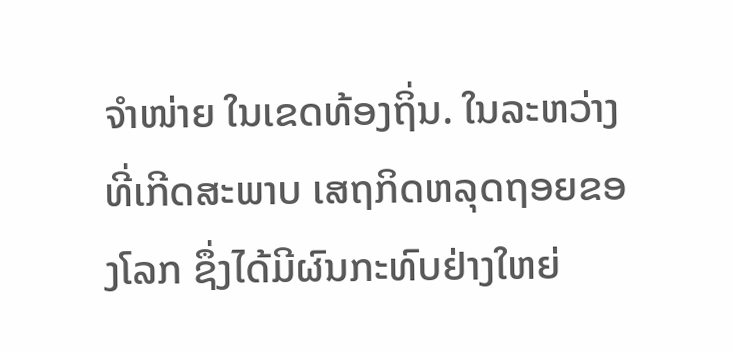ຈຳໜ່າຍ ໃນເຂດທ້ອງຖິ່ນ. ໃນລະຫວ່າງ ທີ່ເກີດສະພາບ ເສຖກິດຫລຸດຖອຍຂອງໂລກ ຊຶ່ງໄດ້ມີຜົນກະທົບຢ່າງໃຫຍ່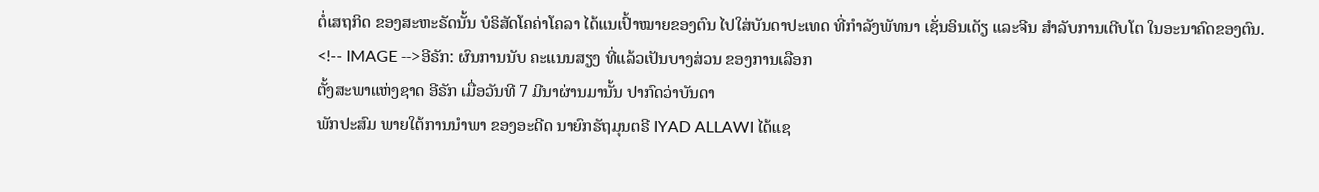ຕໍ່ເສຖກິດ ຂອງສະຫະຣັດນັ້ນ ບໍຣິສັດໂຄຄ່າໂຄລາ ໄດ້ແນເປົ້າໝາຍຂອງຕົນ ໄປໃສ່ບັນດາປະເທດ ທີ່ກຳລັງພັທນາ ເຊັ່ນອິນເດັຽ ແລະຈີນ ສຳລັບການເຕີບໂຕ ໃນອະນາຄົດຂອງຕົນ.
<!-- IMAGE -->ອີຣັກ: ຜົນການນັບ ຄະແນນສຽງ ທີ່ແລ້ວເປັນບາງສ່ວນ ຂອງການເລືອກ
ຕັ້ງສະພາແຫ່ງຊາດ ອີຣັກ ເມື່ອວັນທີ 7 ມີນາຜ່ານມານັ້ນ ປາກົດວ່າບັນດາ
ພັກປະສົມ ພາຍໃຕ້ການນຳພາ ຂອງອະດີດ ນາຍົກຣັຖມຸນຕຣີ IYAD ALLAWI ໄດ້ແຊ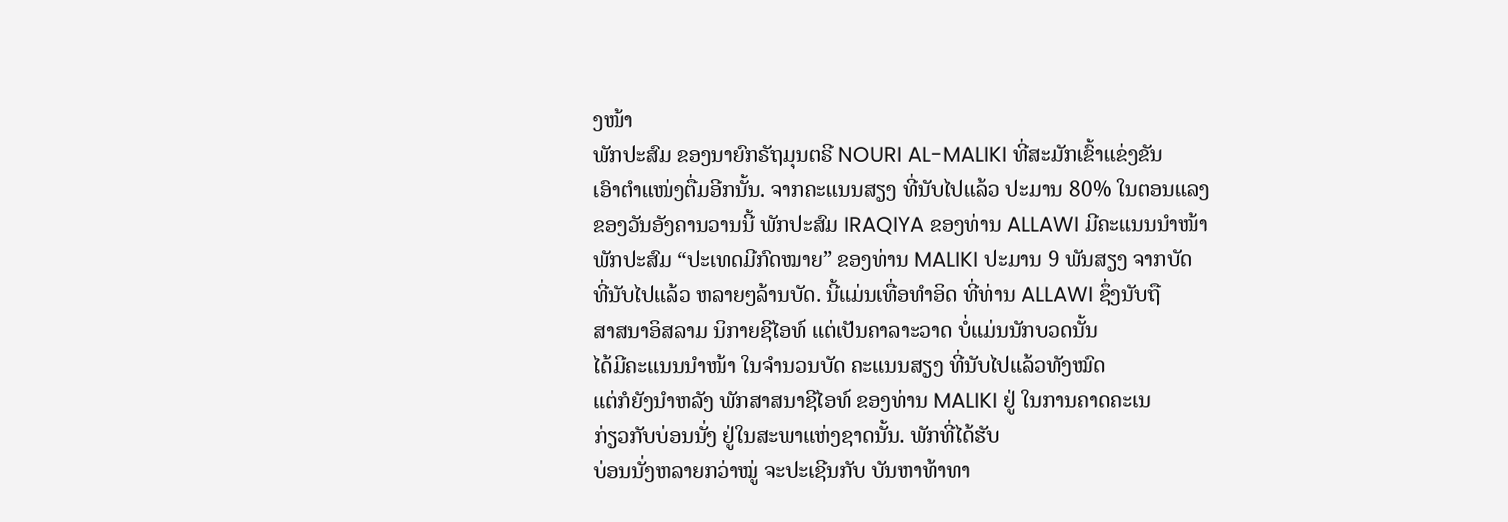ງໜ້າ
ພັກປະສົມ ຂອງນາຍົກຣັຖມຸນຕຣີ NOURI AL-MALIKI ທີ່ສະມັກເຂົ້າແຂ່ງຂັນ
ເອົາຕຳແໜ່ງຕື່ມອີກນັ້ນ. ຈາກຄະແນນສຽງ ທີ່ນັບໄປແລ້ວ ປະມານ 80% ໃນຕອນແລງ
ຂອງວັນອັງຄານວານນີ້ ພັກປະສົມ IRAQIYA ຂອງທ່ານ ALLAWI ມີຄະແນນນຳໜ້າ
ພັກປະສົມ “ປະເທດມີກົດໝາຍ” ຂອງທ່ານ MALIKI ປະມານ 9 ພັນສຽງ ຈາກບັດ
ທີ່ນັບໄປແລ້ວ ຫລາຍໆລ້ານບັດ. ນີ້ແມ່ນເທື່ອທຳອິດ ທີ່ທ່ານ ALLAWI ຊຶ່ງນັບຖື
ສາສນາອິສລາມ ນິກາຍຊີໄອທ໌ ແຕ່ເປັນຄາລາະວາດ ບໍ່ແມ່ນນັກບວດນັ້ນ
ໄດ້ມີຄະແນນນຳໜ້າ ໃນຈຳນວນບັດ ຄະແນນສຽງ ທີ່ນັບໄປແລ້ວທັງໝົດ
ແຕ່ກໍຍັງນຳຫລັງ ພັກສາສນາຊີໄອທ໌ ຂອງທ່ານ MALIKI ຢູ່ ໃນການຄາດຄະເນ
ກ່ຽວກັບບ່ອນນັ່ງ ຢູ່ໃນສະພາແຫ່ງຊາດນັ້ນ. ພັກທີ່ໄດ້ຮັບ
ບ່ອນນັ່ງຫລາຍກວ່າໝູ່ ຈະປະເຊີນກັບ ບັນຫາທ້າທາ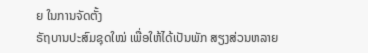ຍ ໃນການຈັດຕັ້ງ
ຣັຖບານປະສົມຊຸດໃໝ່ ເພື່ອໃຫ້ໄດ້ເປັນພັກ ສຽງສ່ວນຫລາຍ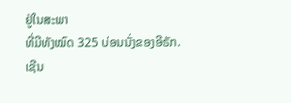ຢູ່ໃນສະພາ
ທີ່ມີທັງໝົດ 325 ບ່ອນນັ່ງຂອງອີຣັກ.
ເຊີນ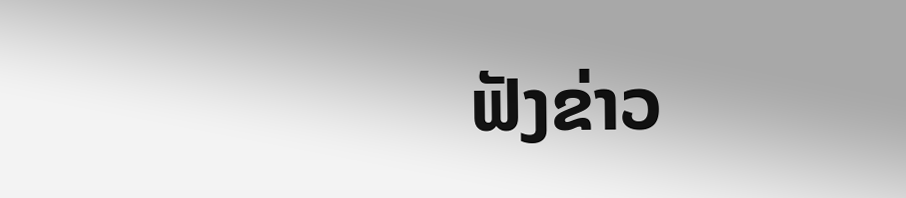ຟັງຂ່າວ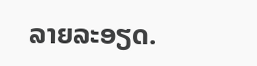ລາຍລະອຽດ.